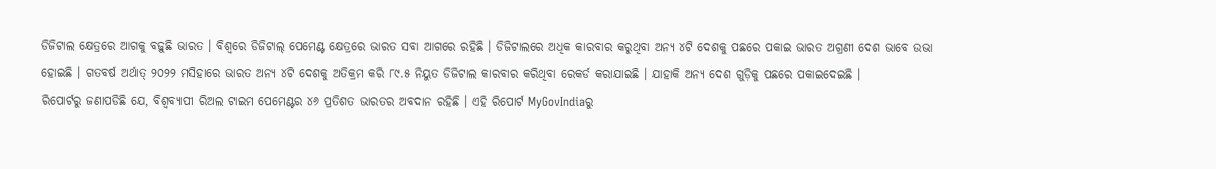ଡିଜିଟାଲ କ୍ଷେତ୍ରରେ ଆଗକୁ ବଢ଼ୁଛି ଭାରତ । ବିଶ୍ୱରେ ଡିଜିଟାଲ୍ ପେମେଣ୍ଟ କ୍ଷେତ୍ରରେ ଭାରତ ସବା ଆଗରେ ରହିଛି । ଡିଜିଟାଲରେ ଅଧିକ କାରବାର କରୁଥିବା ଅନ୍ୟ ୪ଟି ଦେଶକୁ ପଛରେ ପକାଇ ଭାରତ ଅଗ୍ରଣୀ ଦେଶ ଭାବେ ଉଭା ହୋଇଛି । ଗତବର୍ଷ ଅର୍ଥାତ୍ ୨୦୨୨ ମସିହାରେ ଭାରତ ଅନ୍ୟ ୪ଟି ଦେଶକୁ ଅତିକ୍ରମ କରି ୮୯.୫ ନିୟୁତ ଡିଜିଟାଲ କାରବାର କରିଥିବା ରେକର୍ଡ କରାଯାଇଛି । ଯାହାକି ଅନ୍ୟ ଦେଶ ଗୁଡ଼ିକୁ ପଛରେ ପକାଇଦେଇଛି ।
ରିପୋର୍ଟରୁ ଜଣାପଡିଛି ଯେ, ବିଶ୍ୱବ୍ୟାପୀ ରିଅଲ ଟାଇମ ପେମେଣ୍ଟର ୪୬ ପ୍ରତିଶତ ଭାରତର ଅବଦାନ ରହିଛି । ଏହି ରିପୋର୍ଟ MyGovIndiaରୁ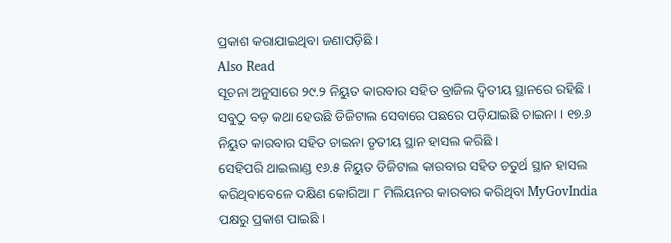ପ୍ରକାଶ କରାଯାଇଥିବା ଜଣାପଡ଼ିଛି ।
Also Read
ସୂଚନା ଅନୁସାରେ ୨୯.୨ ନିୟୁତ କାରବାର ସହିତ ବ୍ରାଜିଲ ଦ୍ୱିତୀୟ ସ୍ଥାନରେ ରହିଛି । ସବୁଠୁ ବଡ଼ କଥା ହେଉଛି ଡିଜିଟାଲ ସେବାରେ ପଛରେ ପଡ଼ିଯାଇଛି ଚାଇନା । ୧୭.୬ ନିୟୁତ କାରବାର ସହିତ ଚାଇନା ତୃତୀୟ ସ୍ଥାନ ହାସଲ କରିଛି ।
ସେହିପରି ଥାଇଲାଣ୍ଡ ୧୬.୫ ନିୟୁତ ଡିଜିଟାଲ କାରବାର ସହିତ ଚତୁର୍ଥ ସ୍ଥାନ ହାସଲ କରିଥିବାବେଳେ ଦକ୍ଷିଣ କୋରିଆ ୮ ମିଲିୟନର କାରବାର କରିଥିବା MyGovIndia ପକ୍ଷରୁ ପ୍ରକାଶ ପାଇଛି ।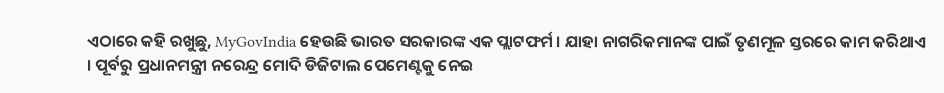ଏଠାରେ କହି ରଖୁଛୁ, MyGovIndia ହେଉଛି ଭାରତ ସରକାରଙ୍କ ଏକ ପ୍ଲାଟଫର୍ମ । ଯାହା ନାଗରିକମାନଙ୍କ ପାଇଁ ତୃଣମୂଳ ସ୍ତରରେ କାମ କରିଥାଏ । ପୂର୍ବରୁ ପ୍ରଧାନମନ୍ତ୍ରୀ ନରେନ୍ଦ୍ର ମୋଦି ଡିଜିଟାଲ ପେମେଣ୍ଟକୁ ନେଇ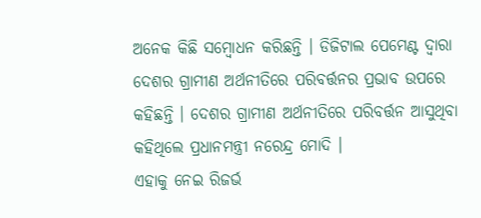ଅନେକ କିଛି ସମ୍ବୋଧନ କରିଛନ୍ତି । ଡିଜିଟାଲ ପେମେଣ୍ଟ ଦ୍ୱାରା ଦେଶର ଗ୍ରାମୀଣ ଅର୍ଥନୀତିରେ ପରିବର୍ତ୍ତନର ପ୍ରଭାବ ଉପରେ କହିଛନ୍ତି । ଦେଶର ଗ୍ରାମୀଣ ଅର୍ଥନୀତିରେ ପରିବର୍ତ୍ତନ ଆସୁଥିବା କହିଥିଲେ ପ୍ରଧାନମନ୍ତ୍ରୀ ନରେନ୍ଦ୍ର ମୋଦି ।
ଏହାକୁ ନେଇ ରିଜର୍ଭ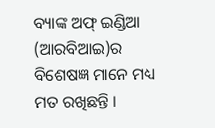ବ୍ୟାଙ୍କ ଅଫ୍ ଇଣ୍ଡିଆ (ଆରବିଆଇ)ର ବିଶେଷଜ୍ଞ ମାନେ ମଧ୍ୟ ମତ ରଖିଛନ୍ତି ।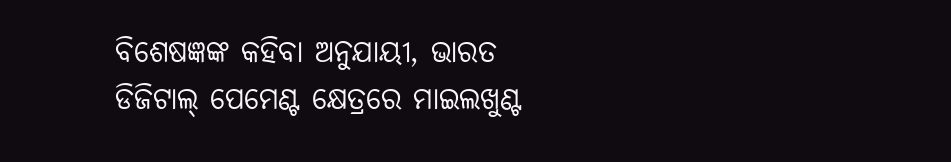ବିଶେଷଜ୍ଞଙ୍କ କହିବା ଅନୁଯାୟୀ, ଭାରତ ଡିଜିଟାଲ୍ ପେମେଣ୍ଟ କ୍ଷେତ୍ରରେ ମାଇଲଖୁଣ୍ଟ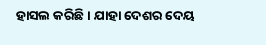ହାସଲ କରିଛି । ଯାହା ଦେଶର ଦେୟ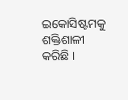ଇକୋସିଷ୍ଟମକୁ ଶକ୍ତିଶାଳୀ କରିଛି ।